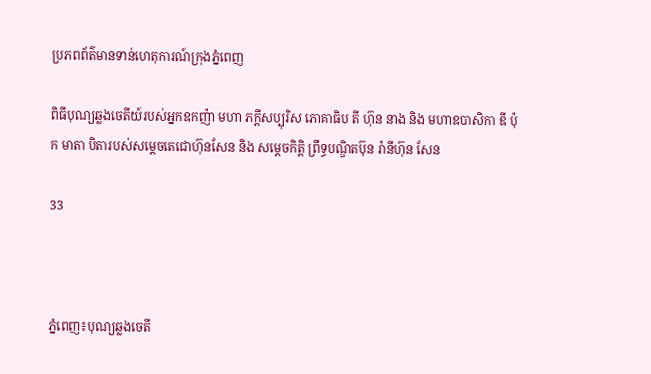ប្រភពព័ត៌មានទាន់ហេតុការណ៍ក្រុងភ្នំពេញ

ពិធីបុណ្យឆ្លងចេតីយ៍របស់អ្នកឧកញ៉ា មហា ភក្តីសប្បុរិស ភោគាធិប តី ហ៊ុន នាង និង មហាឧបាសិកា ឌី ប៉ុក មាតា បិតារបស់សម្តេចតេជោហ៊ុនសែន និង សម្តេចកិត្តិ ព្រឹទ្ធបណ្ឌិតប៊ុន រ៉ានីហ៊ុន សែន

33



ភ្នំពេញ៖បុណ្យឆ្លងចេតី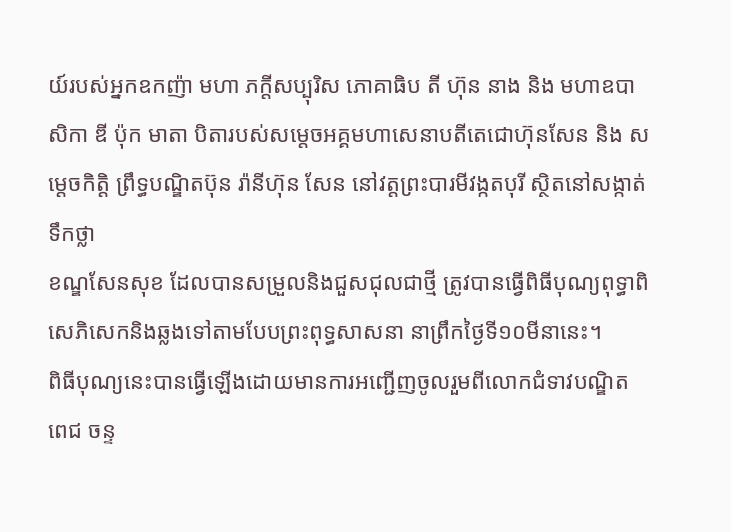យ៍របស់អ្នកឧកញ៉ា មហា ភក្តីសប្បុរិស ភោគាធិប តី ហ៊ុន នាង និង មហាឧបាសិកា ឌី ប៉ុក មាតា បិតារបស់សម្តេចអគ្គមហាសេនាបតីតេជោហ៊ុនសែន និង សម្តេចកិត្តិ ព្រឹទ្ធបណ្ឌិតប៊ុន រ៉ានីហ៊ុន សែន នៅវត្តព្រះបារមីវង្កតបុរី ស្ថិតនៅសង្កាត់ទឹកថ្លា
ខណ្ឌសែនសុខ ដែលបានសម្រួលនិងជួសជុលជាថ្មី ត្រូវបានធ្វើពិធីបុណ្យពុទ្ធាពិសេភិសេកនិងឆ្លងទៅតាមបែបព្រះពុទ្ធសាសនា នាព្រឹកថ្ងៃទី១០មីនានេះ។
ពិធីបុណ្យនេះបានធ្វើឡើងដោយមានការអញ្ជើញចូលរួមពីលោកជំទាវបណ្ឌិត ពេជ ចន្ទ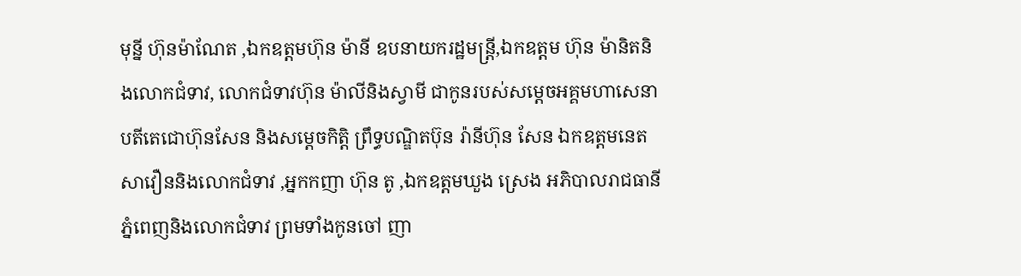មុន្នី ហ៊ុនម៉ាណែត ,ឯកឧត្ដមហ៊ុន ម៉ានី ឧបនាយករដ្ឋមន្ត្រី,ឯកឧត្ដម ហ៊ុន ម៉ានិតនិងលោកជំទាវ, លោកជំទាវហ៊ុន ម៉ាលីនិងស្វាមី ជាកូនរបស់សម្ដេចអគ្គមហាសេនាបតីតេជោហ៊ុនសែន និងសម្តេចកិត្តិ ព្រឹទ្ធបណ្ឌិតប៊ុន រ៉ានីហ៊ុន សែន ឯកឧត្ដមនេត សាវឿននិងលោកជំទាវ ,អ្នកកញា ហ៊ុន តូ ,ឯកឧត្ដមឃួង ស្រេង អភិបាលរាជធានីភ្នំពេញនិងលោកជំទាវ ព្រមទាំងកូនចៅ ញា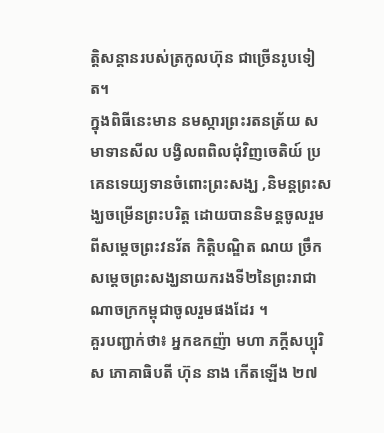ត្តិសន្តានរបស់ត្រកូលហ៊ុន ជាច្រើនរូបទៀត។
ក្នុងពិធីនេះមាន នមស្ការព្រះរតនត្រ័យ សមាទានសីល បង្វិលពពិលជុំវិញចេតិយ៍ ប្រគេនទេយ្យទានចំពោះព្រះសង្ឃ ,និមន្តព្រះសង្ឃចម្រើនព្រះបរិត្ត ដោយបាននិមន្តចូលរួមពីសម្តេចព្រះវនរ័ត កិត្តិបណ្ឌិត ណយ ច្រឹក សម្តេចព្រះសង្ឃនាយករងទី២នៃព្រះរាជាណាចក្រកម្ពុជាចូលរួមផងដែរ ។
គួរបញ្ជាក់ថា៖ អ្នកឧកញ៉ា មហា ភក្តីសប្បុរិស ភោគាធិបតី ហ៊ុន នាង កើតឡើង ២៧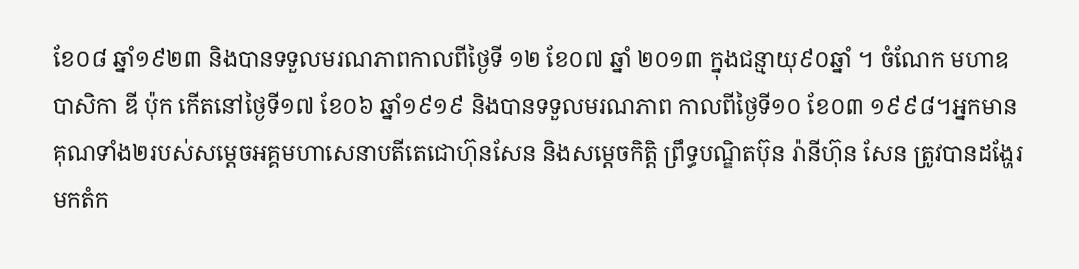ខែ០៨ ឆ្នាំ១៩២៣ និងបានទទួលមរណភាពកាលពីថ្ងៃទី ១២ ខែ០៧ ឆ្នាំ ២០១៣ ក្នុងជន្មាយុ៩០ឆ្នាំ ។ ចំណែក មហាឧបាសិកា ឌី ប៉ុក កើតនៅថ្ងៃទី១៧ ខែ០៦ ឆ្នាំ១៩១៩ និងបានទទួលមរណភាព កាលពីថ្ងៃទី១០ ខែ០៣ ១៩៩៨។អ្នកមានគុណទាំង២របស់សម្ដេចអគ្គមហាសេនាបតីតេជោហ៊ុនសែន និងសម្តេចកិត្តិ ព្រឹទ្ធបណ្ឌិតប៊ុន រ៉ានីហ៊ុន សែន ត្រូវបានដង្ហែរមកតំក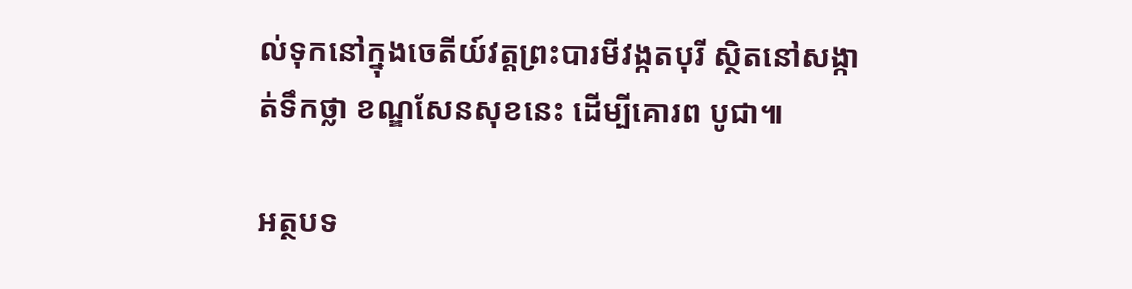ល់ទុកនៅក្នុងចេតីយ៍វត្តព្រះបារមីវង្កតបុរី ស្ថិតនៅសង្កាត់ទឹកថ្លា ខណ្ឌសែនសុខនេះ ដើម្បីគោរព បូជា៕

អត្ថបទ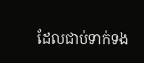ដែលជាប់ទាក់ទង